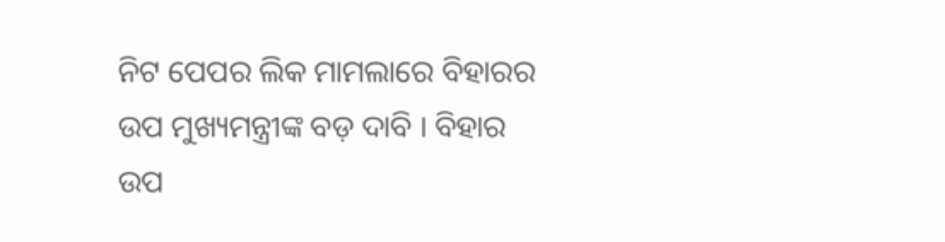ନିଟ ପେପର ଲିକ ମାମଲାରେ ବିହାରର ଉପ ମୁଖ୍ୟମନ୍ତ୍ରୀଙ୍କ ବଡ଼ ଦାବି । ବିହାର ଉପ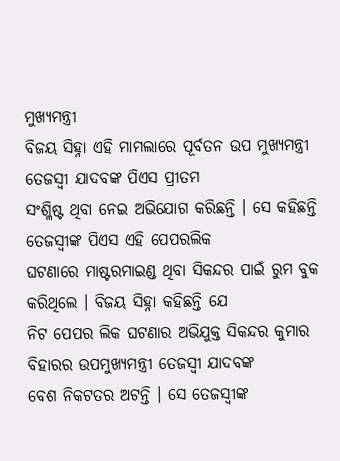ମୁଖ୍ୟମନ୍ତ୍ରୀ
ବିଜୟ ସିହ୍ନା ଏହି ମାମଲାରେ ପୂର୍ବତନ ଉପ ମୁଖ୍ୟମନ୍ତ୍ରୀ ତେଜସ୍ବୀ ଯାଦବଙ୍କ ପିଏସ ପ୍ରୀତମ
ସଂଶ୍ଳିଷ୍ଟ ଥିବା ନେଇ ଅଭିଯୋଗ କରିଛନ୍ତି । ସେ କହିଛନ୍ତି ତେଜସ୍ବୀଙ୍କ ପିଏସ ଏହି ପେପରଲିକ
ଘଟଣାରେ ମାଷ୍ଟରମାଇଣ୍ଡ ଥିବା ସିକନ୍ଦର ପାଇଁ ରୁମ ବୁକ କରିଥିଲେ । ବିଜୟ ସିହ୍ନା କହିଛନ୍ତି ଯେ
ନିଟ ପେପର ଲିକ ଘଟଣାର ଅଭିଯୁକ୍ତ ସିକନ୍ଦର କୁମାର ବିହାରର ଉପମୁଖ୍ୟମନ୍ତ୍ରୀ ତେଜସ୍ବୀ ଯାଦବଙ୍କ
ବେଶ ନିକଟତର ଅଟନ୍ତି । ସେ ତେଜସ୍ବୀଙ୍କ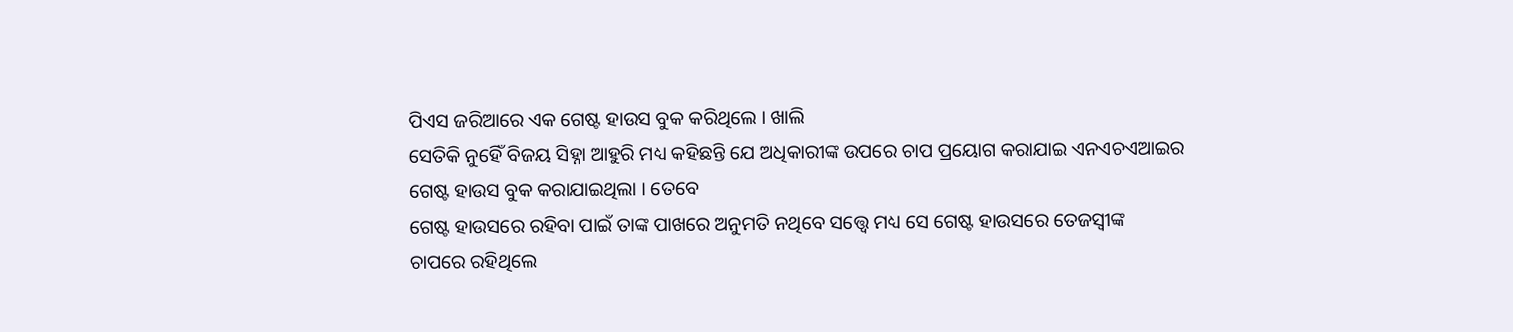ପିଏସ ଜରିଆରେ ଏକ ଗେଷ୍ଟ ହାଉସ ବୁକ କରିଥିଲେ । ଖାଲି
ସେତିକି ନୁହେିଁ ବିଜୟ ସିହ୍ନା ଆହୁରି ମଧ୍ୟ କହିଛନ୍ତି ଯେ ଅଧିକାରୀଙ୍କ ଉପରେ ଚାପ ପ୍ରୟୋଗ କରାଯାଇ ଏନଏଚଏଆଇର ଗେଷ୍ଟ ହାଉସ ବୁକ କରାଯାଇଥିଲା । ତେବେ
ଗେଷ୍ଟ ହାଉସରେ ରହିବା ପାଇଁ ତାଙ୍କ ପାଖରେ ଅନୁମତି ନଥିବେ ସତ୍ତ୍ବେ ମଧ୍ୟ ସେ ଗେଷ୍ଟ ହାଉସରେ ତେଜସ୍ବୀଙ୍କ
ଚାପରେ ରହିଥିଲେ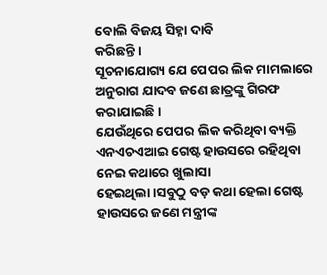ବୋଲି ବିଜୟ ସିହ୍ନା ଦାବି
କରିଛନ୍ତି ।
ସୂଚନାଯୋଗ୍ୟ ଯେ ପେପର ଲିକ ମାମଲାରେ ଅନୁରାଗ ଯାଦବ ଜଣେ ଛାତ୍ରଙ୍କୁ ଗିରଫ କରାଯାଇଛି ।
ଯେଉଁଥିରେ ପେପର ଲିକ କରିଥିବା ବ୍ୟକ୍ତି ଏନଏଚଏଆଇ ଗେଷ୍ଟ ହାଉସରେ ରହିଥିବା ନେଇ କଥାରେ ଖୁଲାସା
ହେଇଥିଲା ।ସବୁଠୁ ବଡ଼ କଥା ହେଲା ଗେଷ୍ଟ ହାଉସରେ ଜଣେ ମନ୍ତ୍ରୀଙ୍କ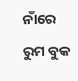ନାଁରେ ରୁମ ବୁକ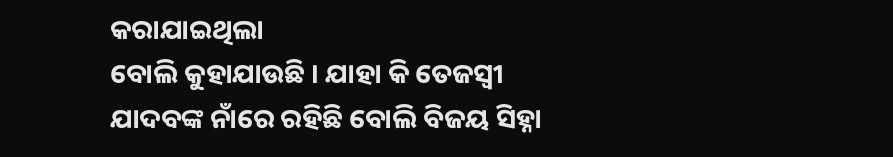କରାଯାଇଥିଲା
ବୋଲି କୁହାଯାଉଛି । ଯାହା କି ତେଜସ୍ବୀ ଯାଦବଙ୍କ ନାଁରେ ରହିଛି ବୋଲି ବିଜୟ ସିହ୍ନା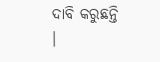ଦାବି କରୁଛନ୍ତି
।